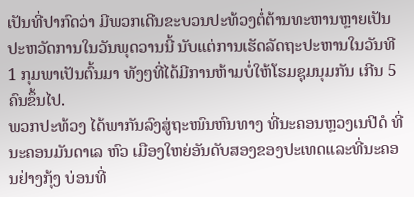ເປັນທີ່ປາກົດວ່າ ມີພວກເດີນຂະບວນປະທ້ວງຕໍ່ຕ້ານທະຫານຫຼາຍເປັນປະຫວັດການໃນວັນພຸດວານນີ້ ນັບແຕ່ການເຮັດລັດຖະປະຫານໃນວັນທີ 1 ກຸມພາເປັນຕົ້ນມາ ທັງໆທີ່ໄດ້ມີການຫ້າມບໍ່ໃຫ້ໂຮມຊຸມນຸມກັນ ເກີນ 5 ຄົນຂຶ້ນໄປ.
ພວກປະທ້ວງ ໄດ້ພາກັນລົງສູ່ຖະໜົນຫົນທາງ ທີ່ນະຄອນຫຼວງເນປີດໍ ທີ່ນະຄອນມັນດາເລ ຫົວ ເມືອງໃຫຍ່ອັນດັບສອງຂອງປະເທດແລະທີ່ນະຄອນຢ່າງກຸ້ງ ບ່ອນທີ່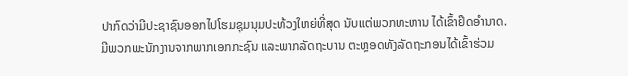ປາກົດວ່າມີປະຊາຊົນອອກໄປໂຮມຊຸມນຸມປະທ້ວງໃຫຍ່ທີ່ສຸດ ນັບແຕ່ພວກທະຫານ ໄດ້ເຂົ້າຢຶດອຳນາດ.
ມີພວກພະນັກງານຈາກພາກເອກກະຊົນ ແລະພາກລັດຖະບານ ຕະຫຼອດທັງລັດຖະກອນໄດ້ເຂົ້າຮ່ວມ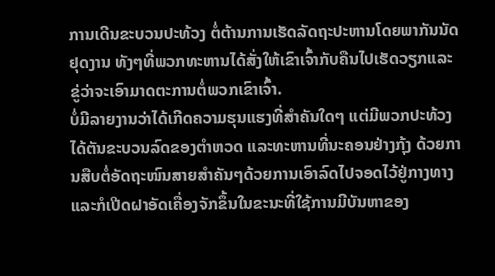ການເດີນຂະບວນປະທ້ວງ ຕໍ່ຕ້ານການເຮັດລັດຖະປະຫານໂດຍພາກັນນັດຢຸດງານ ທັງໆທີ່ພວກທະຫານໄດ້ສັ່ງໃຫ້ເຂົາເຈົ້າກັບຄືນໄປເຮັດວຽກແລະຂູ່ວ່າຈະເອົາມາດຕະການຕໍ່ພວກເຂົາເຈົ້າ.
ບໍ່ມີລາຍງານວ່າໄດ້ເກີດຄວາມຮຸນແຮງທີ່ສຳຄັນໃດໆ ແຕ່ມີພວກປະທ້ວງໄດ້ຕັນຂະບວນລົດຂອງຕຳຫວດ ແລະທະຫານທີ່ນະຄອນຢ່າງກຸ້ງ ດ້ວຍການສືບຕໍ່ອັດຖະໜົນສາຍສຳຄັນໆດ້ວຍການເອົາລົດໄປຈອດໄວ້ຢູ່ກາງທາງແລະກໍເປີດຝາອັດເຄື່ອງຈັກຂຶ້ນໃນຂະນະທີ່ໃຊ້ການມີບັນຫາຂອງ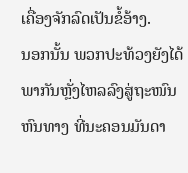ເຄື່ອງຈັກລົດເປັນຂໍ້ອ້າງ.
ນອກນັ້ນ ພວກປະທ້ວງຍັງໄດ້ພາກັນຫຼັ່ງໄຫລລົງສູ່ຖະໜົນຫົນທາງ ທີ່ນະຄອນມັນດາ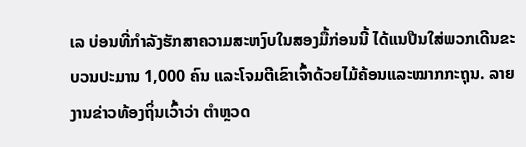ເລ ບ່ອນທີ່ກຳລັງຮັກສາຄວາມສະຫງົບໃນສອງມື້ກ່ອນນີ້ ໄດ້ແນປືນໃສ່ພວກເດີນຂະບວນປະມານ 1,000 ຄົນ ແລະໂຈມຕີເຂົາເຈົ້າດ້ວຍໄມ້ຄ້ອນແລະໝາກກະຖຸນ. ລາຍງານຂ່າວທ້ອງຖິ່ນເວົ້າວ່າ ຕຳຫຼວດ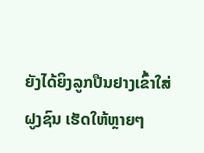ຍັງໄດ້ຍິງລູກປືນຢາງເຂົ້າໃສ່ຝູງຊົນ ເຮັດໃຫ້ຫຼາຍໆ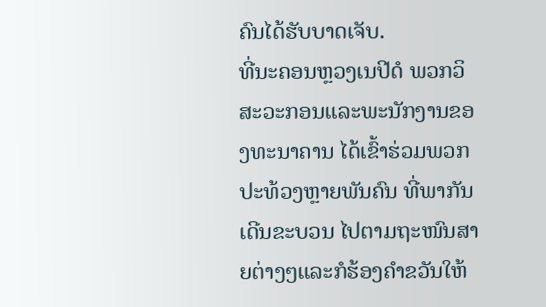ຄົນໄດ້ຮັບບາດເຈັບ.
ທີ່ນະຄອນຫຼວງເນປີດໍ ພວກວິສະວະກອນແລະພະນັກງານຂອງທະນາຄານ ໄດ້ເຂົ້າຮ່ວມພວກປະທ້ວງຫຼາຍພັນຄົນ ທີ່ພາກັນເດີນຂະບວນ ໄປຕາມຖະໜົນສາຍຕ່າງໆແລະກໍຮ້ອງຄຳຂວັນໃຫ້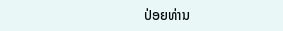ປ່ອຍທ່ານ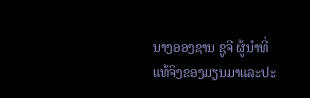ນາງອອງຊານ ຊູຈີ ຜູ້ນຳທີ່ແທ້ຈິງຂອງມຽນມາແລະປະ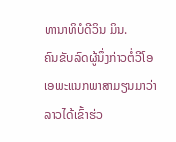ທານາທິບໍດີວິນ ມິນ.
ຄົນຂັບລົດຜູ້ນຶ່ງກ່າວຕໍ່ວີໂອເອພະແນກພາສາມຽນມາວ່າລາວໄດ້ເຂົ້າຮ່ວ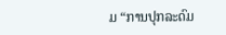ມ “ການປຸກລະດົມ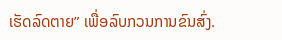ເຮັດລົດຕາຍ” ເພື່ອລົບກວນການຂົນສົ່ງ.